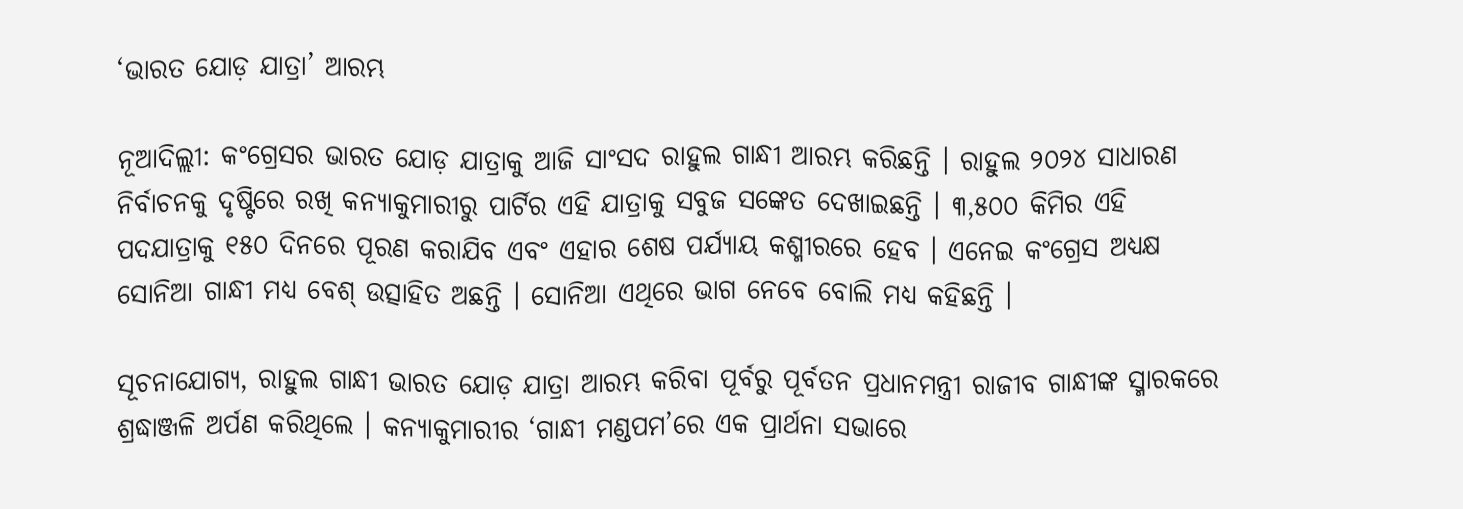‘ଭାରତ ଯୋଡ଼ ଯାତ୍ରା’ ଆରମ୍ଭ

ନୂଆଦିଲ୍ଲୀ: କଂଗ୍ରେସର ଭାରତ ଯୋଡ଼ ଯାତ୍ରାକୁ ଆଜି ସାଂସଦ ରାହୁଲ ଗାନ୍ଧୀ ଆରମ୍ଭ କରିଛନ୍ତି । ରାହୁଲ ୨୦୨୪ ସାଧାରଣ ନିର୍ବାଚନକୁ ଦୃଷ୍ଟିରେ ରଖି କନ୍ୟାକୁମାରୀରୁ ପାର୍ଟିର ଏହି ଯାତ୍ରାକୁ ସବୁଜ ସଙ୍କେତ ଦେଖାଇଛନ୍ତି । ୩,୫୦୦ କିମିର ଏହି ପଦଯାତ୍ରାକୁ ୧୫୦ ଦିନରେ ପୂରଣ କରାଯିବ ଏବଂ ଏହାର ଶେଷ ପର୍ଯ୍ୟାୟ କଶ୍ମୀରରେ ହେବ । ଏନେଇ କଂଗ୍ରେସ ଅଧ୍ୟକ୍ଷ ସୋନିଆ ଗାନ୍ଧୀ ମଧ୍ୟ ବେଶ୍ ଉତ୍ସାହିତ ଅଛନ୍ତି । ସୋନିଆ ଏଥିରେ ଭାଗ ନେବେ ବୋଲି ମଧ୍ୟ କହିଛନ୍ତି ।

ସୂଚନାଯୋଗ୍ୟ, ରାହୁଲ ଗାନ୍ଧୀ ଭାରତ ଯୋଡ଼ ଯାତ୍ରା ଆରମ୍ଭ କରିବା ପୂର୍ବରୁ ପୂର୍ବତନ ପ୍ରଧାନମନ୍ତ୍ରୀ ରାଜୀବ ଗାନ୍ଧୀଙ୍କ ସ୍ମାରକରେ ଶ୍ରଦ୍ଧାଞ୍ଜଳି ଅର୍ପଣ କରିଥିଲେ । କନ୍ୟାକୁମାରୀର ‘ଗାନ୍ଧୀ ମଣ୍ଡପମ’ରେ ଏକ ପ୍ରାର୍ଥନା ସଭାରେ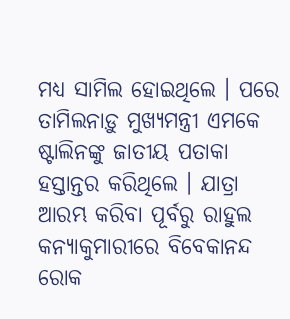ମଧ୍ୟ ସାମିଲ ହୋଇଥିଲେ । ପରେ ତାମିଲନାଡ଼ୁ ମୁଖ୍ୟମନ୍ତ୍ରୀ ଏମକେ ଷ୍ଟାଲିନଙ୍କୁ ଜାତୀୟ ପତାକା ହସ୍ତାନ୍ତର କରିଥିଲେ । ଯାତ୍ରା ଆରମ୍ଭ କରିବା ପୂର୍ବରୁ ରାହୁଲ କନ୍ୟାକୁମାରୀରେ ବିବେକାନନ୍ଦ ରୋକ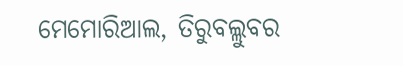ମେମୋରିଆଲ, ତିରୁବଲ୍ଲୁବର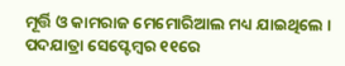ମୂର୍ତ୍ତି ଓ କାମରାଜ ମେମୋରିଆଲ ମଧ୍ୟ ଯାଇଥିଲେ । ପଦଯାତ୍ରା ସେପ୍ଟେମ୍ବର ୧୧ରେ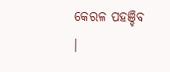କେରଳ ପହଞ୍ଚିବ ।